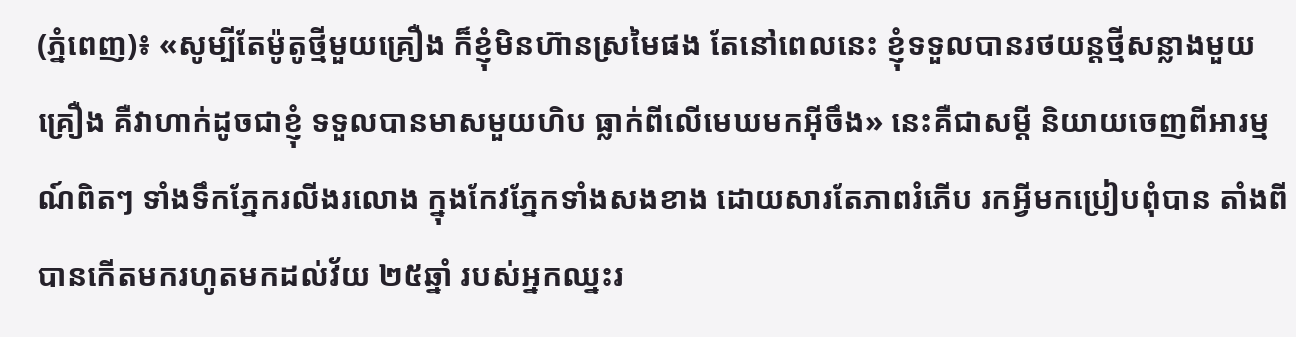(ភ្នំពេញ)៖ «សូម្បីតែម៉ូតូថ្មីមួយគ្រឿង ក៏ខ្ញុំមិនហ៊ានស្រមៃផង តែនៅពេលនេះ ខ្ញុំទទួលបានរថយន្តថ្មីសន្លាងមួយគ្រឿង គឺវាហាក់ដូចជាខ្ញុំ ទទួលបានមាសមួយហិប ធ្លាក់ពីលើមេឃមកអ៊ីចឹង» នេះគឺជាសម្ដី និយាយចេញពីអារម្មណ៍ពិតៗ ទាំងទឹកភ្នែករលីងរលោង ក្នុងកែវភ្នែកទាំងសងខាង ដោយសារតែភាពរំភើប រកអ្វីមកប្រៀបពុំបាន តាំងពីបានកើតមករហូតមកដល់វ័យ ២៥ឆ្នាំ របស់អ្នកឈ្នះរ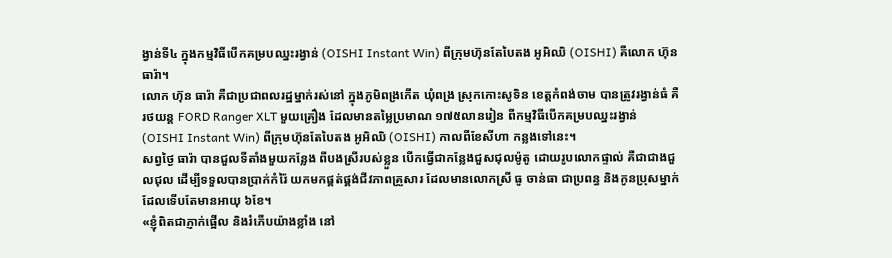ង្វាន់ទី៤ ក្នុងកម្មវិធីបើកគម្របឈ្នះរង្វាន់ (OISHI Instant Win) ពីក្រុមហ៊ុនតែបៃតង អូអិឈិ (OISHI) គឺលោក ហ៊ុន ធារ៉ា។
លោក ហ៊ុន ធារ៉ា គឺជាប្រជាពលរដ្ឋម្នាក់រស់នៅ ក្នុងភូមិពង្រកើត ឃុំពង្រ ស្រុកកោះសូទិន ខេត្តកំពង់ចាម បានត្រូវរង្វាន់ធំ គឺរថយន្ត FORD Ranger XLT មួយគ្រឿង ដែលមានតម្លៃប្រមាណ ១៧៥លានរៀន ពីកម្មវិធីបើកគម្របឈ្នះរង្វាន់ (OISHI Instant Win) ពីក្រុមហ៊ុនតែបៃតង អូអិឈិ (OISHI) កាលពីខែសីហា កន្លងទៅនេះ។
សព្វថ្ងៃ ធារ៉ា បានជួលទីតាំងមួយកន្លែង ពីបងស្រីរបស់ខ្លួន បើកធ្វើជាកន្លែងជួសជុលម៉ូតូ ដោយរូបលោកផ្ទាល់ គឺជាជាងជួលជុល ដើម្បីទទួលបានប្រាក់កំរ៉ៃ យកមកផ្គត់ផ្គង់ជីវភាពគ្រួសារ ដែលមានលោកស្រី ធូ ចាន់ធា ជាប្រពន្ធ និងកូនប្រុសម្នាក់ ដែលទើបតែមានអាយុ ៦ខែ។
«ខ្ញុំពិតជាភ្ញាក់ផ្អើល និងរំភើបយ៉ាងខ្លាំង នៅ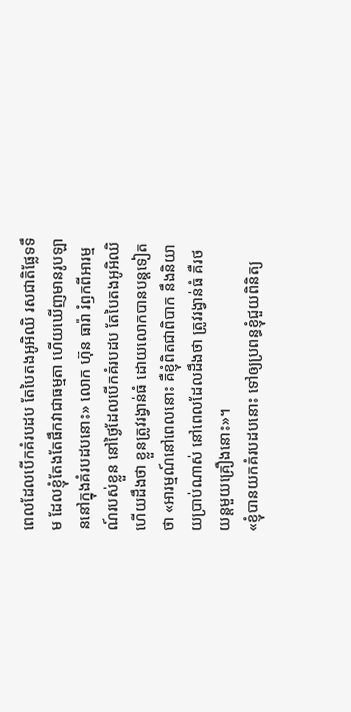ពេលដែលបើកគំរបដប តែបៃតងអូអិឈិ រសជាតិផ្លែទទឹម ដែលខ្ញុំតែងតែផឹកវាជាធម្មតា ហើយឃើញមានរូបឡាននៅក្នុងគំរបដបនោះ» លោក ហ៊ុន ធារ៉ា រំឭកពីអារម្មណ៍របស់ខ្លួន នៅថ្ងៃដែលបើកគំរបដប តែបៃតងអូអិឈិ ហើយដឹងថា ខ្លួនត្រូវរង្វាន់ធំ ដោយលោកបានបន្តទៀតថា «អារម្មណ៍នៅពេលនោះ គឺខ្ញុំពិតជាពិបាក នឹងនិយាយប្រាប់ណាស់ នៅពេលដែលដឹងថា ត្រូវរង្វាន់ធំ គឺរថយន្តមួយគ្រឿងនោះ»។
«ខ្ញុំបានយកគំរបដបនោះ ទៅឲ្យប្រពន្ធខ្ញុំជួយពិនិត្យ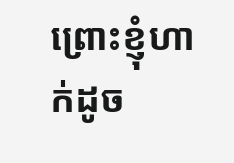ព្រោះខ្ញុំហាក់ដូច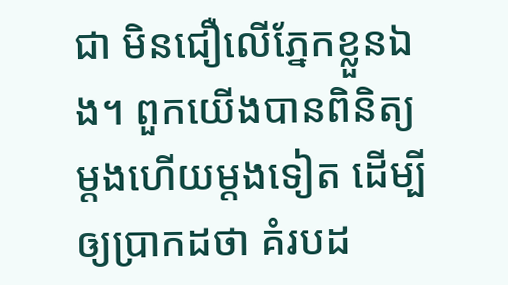ជា មិនជឿលើភ្នែកខ្លួនឯង។ ពួកយើងបានពិនិត្យម្ដងហើយម្តងទៀត ដើម្បីឲ្យប្រាកដថា គំរបដ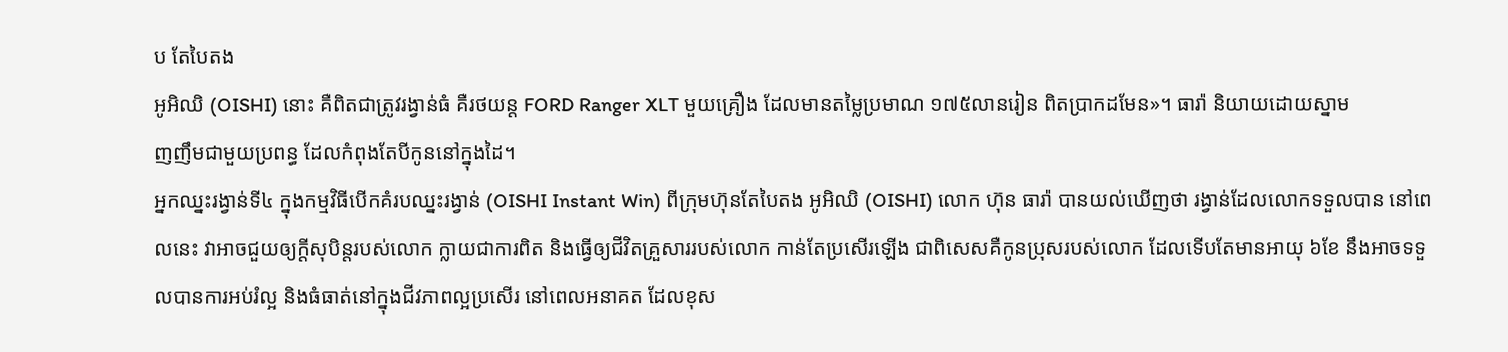ប តែបៃតង
អូអិឈិ (OISHI) នោះ គឺពិតជាត្រូវរង្វាន់ធំ គឺរថយន្ត FORD Ranger XLT មួយគ្រឿង ដែលមានតម្លៃប្រមាណ ១៧៥លានរៀន ពិតប្រាកដមែន»។ ធារ៉ា និយាយដោយស្នាម
ញញឹមជាមួយប្រពន្ធ ដែលកំពុងតែបីកូននៅក្នុងដៃ។
អ្នកឈ្នះរង្វាន់ទី៤ ក្នុងកម្មវិធីបើកគំរបឈ្នះរង្វាន់ (OISHI Instant Win) ពីក្រុមហ៊ុនតែបៃតង អូអិឈិ (OISHI) លោក ហ៊ុន ធារ៉ា បានយល់ឃើញថា រង្វាន់ដែលលោកទទួលបាន នៅពេលនេះ វាអាចជួយឲ្យក្តីសុបិន្តរបស់លោក ក្លាយជាការពិត និងធ្វើឲ្យជីវិតគ្រួសាររបស់លោក កាន់តែប្រសើរឡើង ជាពិសេសគឺកូនប្រុសរបស់លោក ដែលទើបតែមានអាយុ ៦ខែ នឹងអាចទទួលបានការអប់រំល្អ និងធំធាត់នៅក្នុងជីវភាពល្អប្រសើរ នៅពេលអនាគត ដែលខុស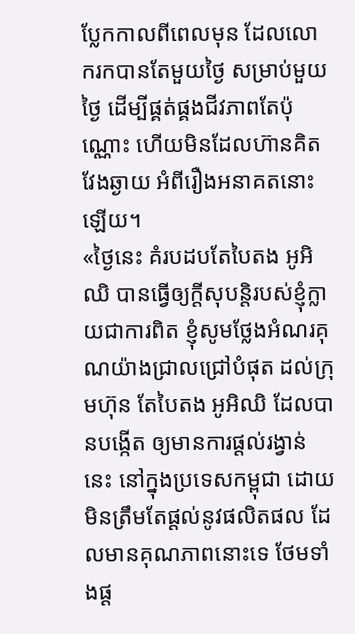ប្លែកកាលពីពេលមុន ដែលលោករកបានតែមួយថ្ងៃ សម្រាប់មួយថ្ងៃ ដើម្បីផ្គត់ផ្គងជីវភាពតែប៉ុណ្ណោះ ហើយមិនដែលហ៊ានគិតវែងឆ្ងាយ អំពីរឿងអនាគតនោះឡើយ។
«ថ្ងៃនេះ គំរបដបតែបៃតង អូអិឈិ បានធ្វើឲ្យក្តីសុបន្តិរបស់ខ្ញុំក្លាយជាការពិត ខ្ញុំសូមថ្លែងអំណរគុណយ៉ាងជ្រាលជ្រៅបំផុត ដល់ក្រុមហ៊ុន តែបៃតង អូអិឈិ ដែលបានបង្កើត ឲ្យមានការផ្ដល់រង្វាន់នេះ នៅក្នុងប្រទេសកម្ពុជា ដោយមិនត្រឹមតែផ្ដល់នូវផលិតផល ដែលមានគុណភាពនោះទេ ថែមទាំងផ្ដ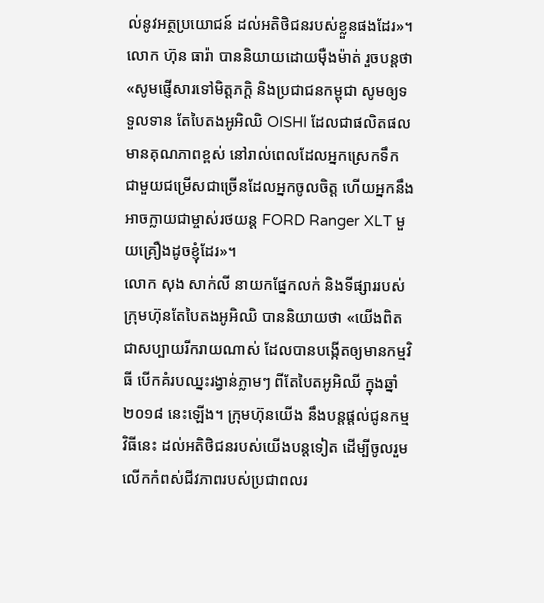ល់នូវអត្ថប្រយោជន៍ ដល់អតិថិជនរបស់ខ្លួនផងដែរ»។
លោក ហ៊ុន ធារ៉ា បាននិយាយដោយម៉ឺងម៉ាត់ រួចបន្តថា «សូមផ្ញើសារទៅមិត្តភក្ដិ និងប្រជាជនកម្ពុជា សូមឲ្យទទួលទាន តែបៃតងអូអិឈិ OISHI ដែលជាផលិតផលមានគុណភាពខ្ពស់ នៅរាល់ពេលដែលអ្នកស្រេកទឹក ជាមួយជម្រើសជាច្រើនដែលអ្នកចូលចិត្ត ហើយអ្នកនឹងអាចក្លាយជាម្ចាស់រថយន្ត FORD Ranger XLT មួយគ្រឿងដូចខ្ញុំដែរ»។
លោក សុង សាក់លី នាយកផ្នែកលក់ និងទីផ្សាររបស់ក្រុមហ៊ុនតែបៃតងអូអិឈិ បាននិយាយថា «យើងពិតជាសប្បាយរីករាយណាស់ ដែលបានបង្កើតឲ្យមានកម្មវិធី បើកគំរបឈ្នះរង្វាន់ភ្លាមៗ ពីតែបៃតអូអិឈី ក្នុងឆ្នាំ២០១៨ នេះឡើង។ ក្រុមហ៊ុនយើង នឹងបន្តផ្ដល់ជូនកម្មវិធីនេះ ដល់អតិថិជនរបស់យើងបន្តទៀត ដើម្បីចូលរួមលើកកំពស់ជីវភាពរបស់ប្រជាពលរ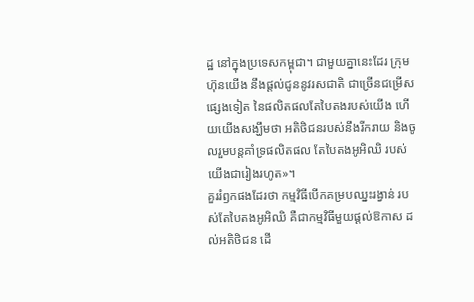ដ្ឋ នៅក្នុងប្រទេសកម្ពុជា។ ជាមួយគ្នានេះដែរ ក្រុមហ៊ុនយើង នឹងផ្ដល់ជូននូវរសជាតិ ជាច្រើនជម្រើសផ្សេងទៀត នៃផលិតផលតែបៃតងរបស់យើង ហើយយើងសង្ឃឹមថា អតិថិជនរបស់នឹងរីករាយ និងចូលរួមបន្តគាំទ្រផលិតផល តែបៃតងអូអិឈិ របស់យើងជារៀងរហូត»។
គួររំឭកផងដែរថា កម្មវិធីបើកគម្របឈ្នះរង្វាន់ របស់តែបៃតងអូអិឈិ គឺជាកម្មវិធីមួយផ្ដល់ឱកាស ដល់អតិថិជន ដើ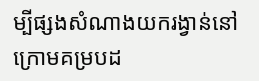ម្បីផ្សងសំណាងយករង្វាន់នៅក្រោមគម្របដ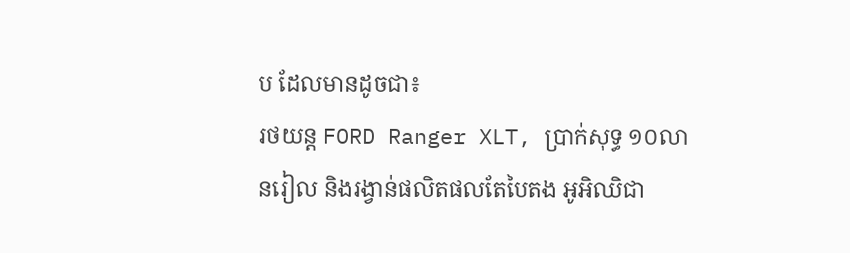ប ដែលមានដូចជា៖
រថយន្ត FORD Ranger XLT, ប្រាក់សុទ្ធ ១០លានរៀល និងរង្វាន់ផលិតផលតែបៃតង អូអិឈិជា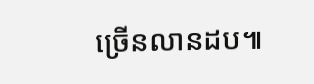ច្រើនលានដប៕